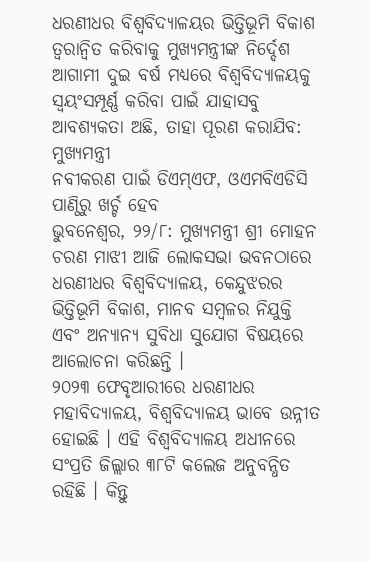ଧରଣୀଧର ବିଶ୍ବବିଦ୍ୟାଳୟର ଭିତ୍ତିଭୂମି ବିକାଶ ତ୍ବରାନ୍ବିତ କରିବାକୁ ମୁଖ୍ୟମନ୍ତ୍ରୀଙ୍କ ନିର୍ଦ୍ଦେଶ
ଆଗାମୀ ଦୁଇ ବର୍ଷ ମଧ୍ୟରେ ବିଶ୍ବବିଦ୍ୟାଳୟକୁ ସ୍ବୟଂସମ୍ପୂର୍ଣ୍ଣ କରିବା ପାଇଁ ଯାହାସବୁ ଆବଶ୍ୟକତା ଅଛି, ତାହା ପୂରଣ କରାଯିବ: ମୁଖ୍ୟମନ୍ତ୍ରୀ
ନବୀକରଣ ପାଇଁ ଡିଏମ୍ଏଫ, ଓଏମବିଏଡିସି ପାଣ୍ଠିରୁ ଖର୍ଚ୍ଚ ହେବ
ଭୁବନେଶ୍ୱର, ୨୨/୮: ମୁଖ୍ୟମନ୍ତ୍ରୀ ଶ୍ରୀ ମୋହନ ଚରଣ ମାଝୀ ଆଜି ଲୋକସଭା ଭବନଠାରେ ଧରଣୀଧର ବିଶ୍ବବିଦ୍ୟାଳୟ, କେନ୍ଦୁଝରର ଭିତ୍ତିଭୂମି ବିକାଶ, ମାନବ ସମ୍ବଳର ନିଯୁକ୍ତି ଏବଂ ଅନ୍ୟାନ୍ୟ ସୁବିଧା ସୁଯୋଗ ବିଷୟରେ ଆଲୋଚନା କରିଛନ୍ତି ।
୨୦୨୩ ଫେବୃଆରୀରେ ଧରଣୀଧର ମହାବିଦ୍ୟାଳୟ, ବିଶ୍ବବିଦ୍ୟାଳୟ ଭାବେ ଉନ୍ନୀତ ହୋଇଛି । ଏହି ବିଶ୍ବବିଦ୍ୟାଳୟ ଅଧୀନରେ ସଂପ୍ରତି ଜିଲ୍ଲାର ୩୮ଟି କଲେଜ ଅନୁବନ୍ଧିତ ରହିଛି । କିନ୍ତୁ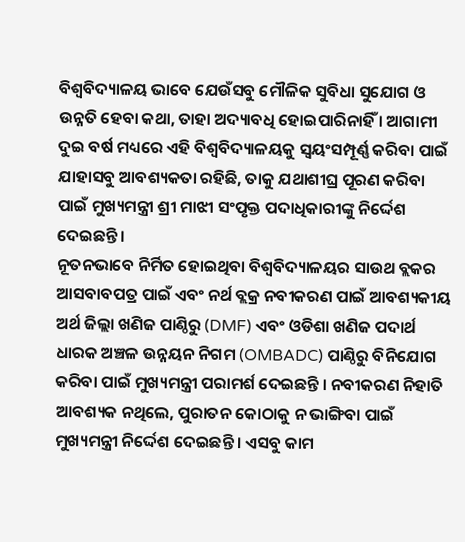ବିଶ୍ବବିଦ୍ୟାଳୟ ଭାବେ ଯେଉଁସବୁ ମୌଳିକ ସୁବିଧା ସୁଯୋଗ ଓ ଉନ୍ନତି ହେବା କଥା, ତାହା ଅଦ୍ୟାବଧି ହୋଇପାରିନାହିଁ । ଆଗାମୀ ଦୁଇ ବର୍ଷ ମଧ୍ୟରେ ଏହି ବିଶ୍ବବିଦ୍ୟାଳୟକୁ ସ୍ବୟଂସମ୍ପୂର୍ଣ୍ଣ କରିବା ପାଇଁ ଯାହାସବୁ ଆବଶ୍ୟକତା ରହିଛି, ତାକୁ ଯଥାଶୀଘ୍ର ପୂରଣ କରିବା ପାଇଁ ମୁଖ୍ୟମନ୍ତ୍ରୀ ଶ୍ରୀ ମାଝୀ ସଂପୃକ୍ତ ପଦାଧିକାରୀଙ୍କୁ ନିର୍ଦ୍ଦେଶ ଦେଇଛନ୍ତି ।
ନୂତନଭାବେ ନିର୍ମିତ ହୋଇଥିବା ବିଶ୍ବବିଦ୍ୟାଳୟର ସାଉଥ ବ୍ଲକର ଆସବାବପତ୍ର ପାଇଁ ଏବଂ ନର୍ଥ ବ୍ଲକ୍ର ନବୀକରଣ ପାଇଁ ଆବଶ୍ୟକୀୟ ଅର୍ଥ ଜିଲ୍ଲା ଖଣିଜ ପାଣ୍ଠିରୁ (DMF) ଏବଂ ଓଡିଶା ଖଣିଜ ପଦାର୍ଥ ଧାରକ ଅଞ୍ଚଳ ଉନ୍ନୟନ ନିଗମ (OMBADC) ପାଣ୍ଠିରୁ ବିନିଯୋଗ କରିବା ପାଇଁ ମୁଖ୍ୟମନ୍ତ୍ରୀ ପରାମର୍ଶ ଦେଇଛନ୍ତି । ନବୀକରଣ ନିହାତି ଆବଶ୍ୟକ ନଥିଲେ, ପୁରାତନ କୋଠାକୁ ନ ଭାଙ୍ଗିବା ପାଇଁ ମୁଖ୍ୟମନ୍ତ୍ରୀ ନିର୍ଦ୍ଦେଶ ଦେଇଛନ୍ତି । ଏସବୁ କାମ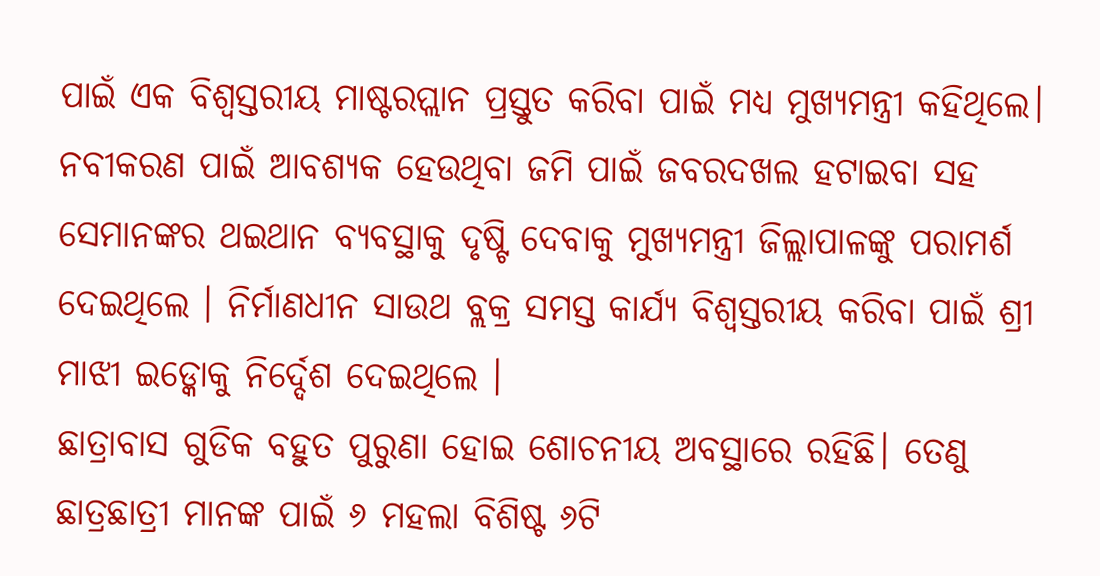ପାଇଁ ଏକ ବିଶ୍ବସ୍ତରୀୟ ମାଷ୍ଟରପ୍ଲାନ ପ୍ରସ୍ତୁତ କରିବା ପାଇଁ ମଧ୍ୟ ମୁଖ୍ୟମନ୍ତ୍ରୀ କହିଥିଲେ। ନବୀକରଣ ପାଇଁ ଆବଶ୍ୟକ ହେଉଥିବା ଜମି ପାଇଁ ଜବରଦଖଲ ହଟାଇବା ସହ ସେମାନଙ୍କର ଥଇଥାନ ବ୍ୟବସ୍ଥାକୁ ଦୃଷ୍ଟି ଦେବାକୁ ମୁଖ୍ୟମନ୍ତ୍ରୀ ଜିଲ୍ଲାପାଳଙ୍କୁ ପରାମର୍ଶ ଦେଇଥିଲେ । ନିର୍ମାଣଧୀନ ସାଉଥ ବ୍ଲକ୍ର ସମସ୍ତ କାର୍ଯ୍ୟ ବିଶ୍ବସ୍ତରୀୟ କରିବା ପାଇଁ ଶ୍ରୀ ମାଝୀ ଇଡ୍କୋକୁ ନିର୍ଦ୍ଦେଶ ଦେଇଥିଲେ ।
ଛାତ୍ରାବାସ ଗୁଡିକ ବହୁତ ପୁରୁଣା ହୋଇ ଶୋଚନୀୟ ଅବସ୍ଥାରେ ରହିଛି। ତେଣୁ ଛାତ୍ରଛାତ୍ରୀ ମାନଙ୍କ ପାଇଁ ୬ ମହଲା ବିଶିଷ୍ଟ ୬ଟି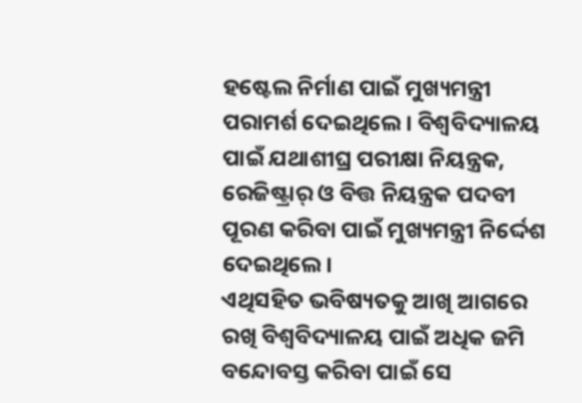ହଷ୍ଟେଲ ନିର୍ମାଣ ପାଇଁ ମୁଖ୍ୟମନ୍ତ୍ରୀ ପରାମର୍ଶ ଦେଇଥିଲେ । ବିଶ୍ବବିଦ୍ୟାଳୟ ପାଇଁ ଯଥାଶୀଘ୍ର ପରୀକ୍ଷା ନିୟନ୍ତ୍ରକ, ରେଜିଷ୍ଟ୍ରାର୍ ଓ ବିତ୍ତ ନିୟନ୍ତ୍ରକ ପଦବୀ ପୂରଣ କରିବା ପାଇଁ ମୁଖ୍ୟମନ୍ତ୍ରୀ ନିର୍ଦ୍ଦେଶ ଦେଇଥିଲେ।
ଏଥିସହିତ ଭବିଷ୍ୟତକୁ ଆଖି ଆଗରେ ରଖି ବିଶ୍ବବିଦ୍ୟାଳୟ ପାଇଁ ଅଧିକ ଜମି ବନ୍ଦୋବସ୍ତ କରିବା ପାଇଁ ସେ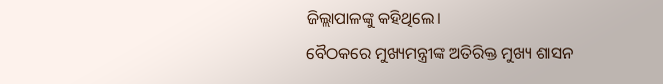ଜିଲ୍ଲାପାଳଙ୍କୁ କହିଥିଲେ।
ବୈଠକରେ ମୁଖ୍ୟମନ୍ତ୍ରୀଙ୍କ ଅତିରିକ୍ତ ମୁଖ୍ୟ ଶାସନ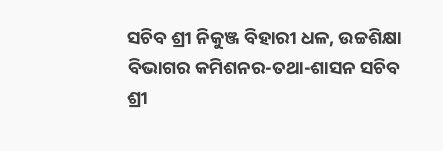ସଚିବ ଶ୍ରୀ ନିକୁଞ୍ଜ ବିହାରୀ ଧଳ, ଉଚ୍ଚଶିକ୍ଷା ବିଭାଗର କମିଶନର-ତଥା-ଶାସନ ସଚିବ ଶ୍ରୀ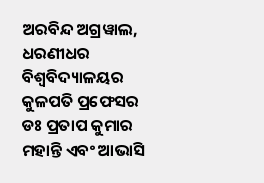ଅରବିନ୍ଦ ଅଗ୍ରୱାଲ, ଧରଣୀଧର ବିଶ୍ବବିଦ୍ୟାଳୟର କୁଳପତି ପ୍ରଫେସର ଡଃ ପ୍ରତାପ କୁମାର ମହାନ୍ତି ଏବଂ ଆଭାସି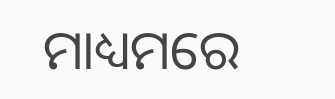ମାଧ୍ୟମରେ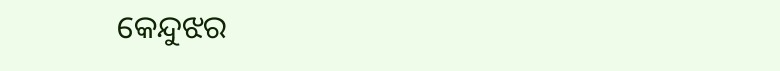କେନ୍ଦୁଝର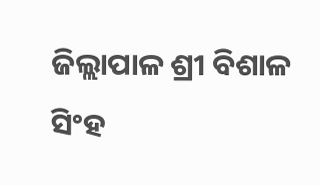ଜିଲ୍ଲାପାଳ ଶ୍ରୀ ବିଶାଳ ସିଂହ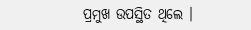ପ୍ରମୁଖ ଉପସ୍ଥିତ ଥିଲେ ।